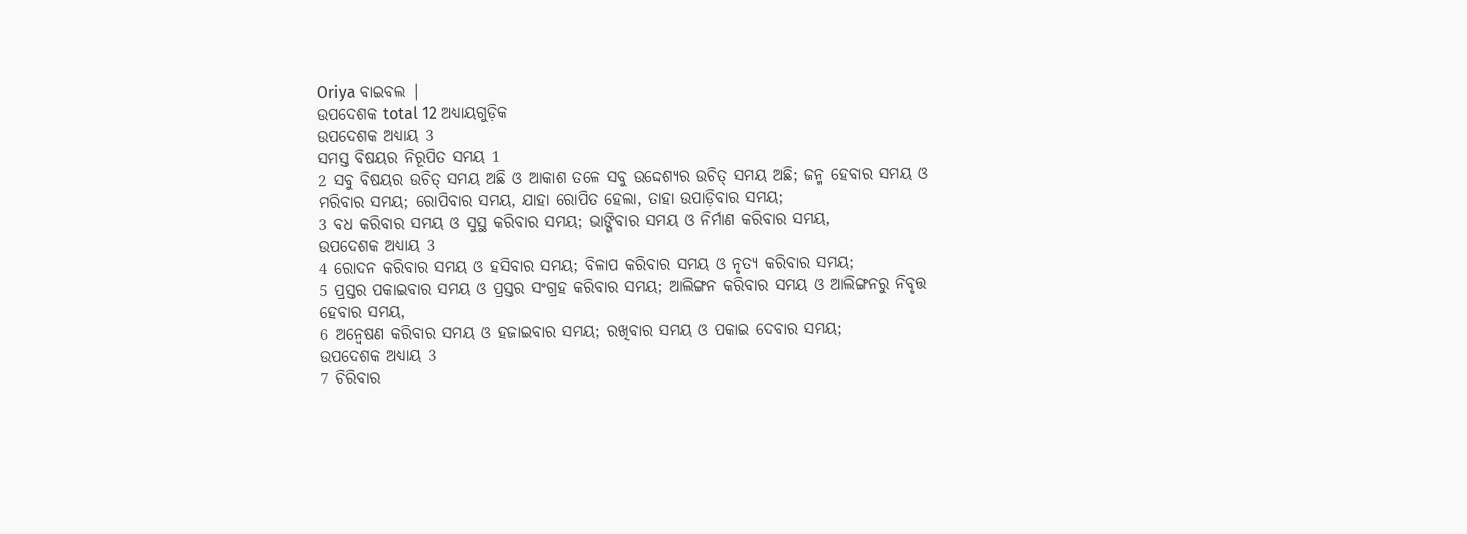Oriya ବାଇବଲ |
ଉପଦେଶକ total 12 ଅଧ୍ୟାୟଗୁଡ଼ିକ
ଉପଦେଶକ ଅଧ୍ୟାୟ 3
ସମସ୍ତ ବିଷୟର ନିରୂପିତ ସମୟ 1
2 ସବୁ ବିଷୟର ଉଚିତ୍ ସମୟ ଅଛି ଓ ଆକାଶ ତଳେ ସବୁ ଉଦ୍ଦେଶ୍ୟର ଉଚିତ୍ ସମୟ ଅଛି; ଜନ୍ମ ହେବାର ସମୟ ଓ ମରିବାର ସମୟ; ରୋପିବାର ସମୟ, ଯାହା ରୋପିତ ହେଲା, ତାହା ଉପାଡ଼ିବାର ସମୟ;
3 ବଧ କରିବାର ସମୟ ଓ ସୁସ୍ଥ କରିବାର ସମୟ; ଭାଙ୍ଗିବାର ସମୟ ଓ ନିର୍ମାଣ କରିବାର ସମୟ,
ଉପଦେଶକ ଅଧ୍ୟାୟ 3
4 ରୋଦନ କରିବାର ସମୟ ଓ ହସିବାର ସମୟ; ବିଳାପ କରିବାର ସମୟ ଓ ନୃତ୍ୟ କରିବାର ସମୟ;
5 ପ୍ରସ୍ତର ପକାଇବାର ସମୟ ଓ ପ୍ରସ୍ତର ସଂଗ୍ରହ କରିବାର ସମୟ; ଆଲିଙ୍ଗନ କରିବାର ସମୟ ଓ ଆଲିଙ୍ଗନରୁ ନିବୃତ୍ତ ହେବାର ସମୟ,
6 ଅନ୍ଵେଷଣ କରିବାର ସମୟ ଓ ହଜାଇବାର ସମୟ; ରଖିବାର ସମୟ ଓ ପକାଇ ଦେବାର ସମୟ;
ଉପଦେଶକ ଅଧ୍ୟାୟ 3
7 ଚିରିବାର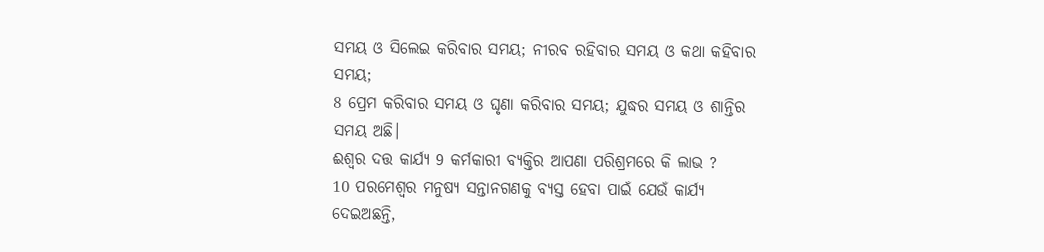ସମୟ ଓ ସିଲେଇ କରିବାର ସମୟ; ନୀରବ ରହିବାର ସମୟ ଓ କଥା କହିବାର ସମୟ;
8 ପ୍ରେମ କରିବାର ସମୟ ଓ ଘୃଣା କରିବାର ସମୟ; ଯୁଦ୍ଧର ସମୟ ଓ ଶାନ୍ତିର ସମୟ ଅଛି।
ଈଶ୍ୱର ଦତ୍ତ କାର୍ଯ୍ୟ 9 କର୍ମକାରୀ ବ୍ୟକ୍ତିର ଆପଣା ପରିଶ୍ରମରେ କି ଲାଭ ?
10 ପରମେଶ୍ୱର ମନୁଷ୍ୟ ସନ୍ତାନଗଣକୁ ବ୍ୟସ୍ତ ହେବା ପାଇଁ ଯେଉଁ କାର୍ଯ୍ୟ ଦେଇଅଛନ୍ତି,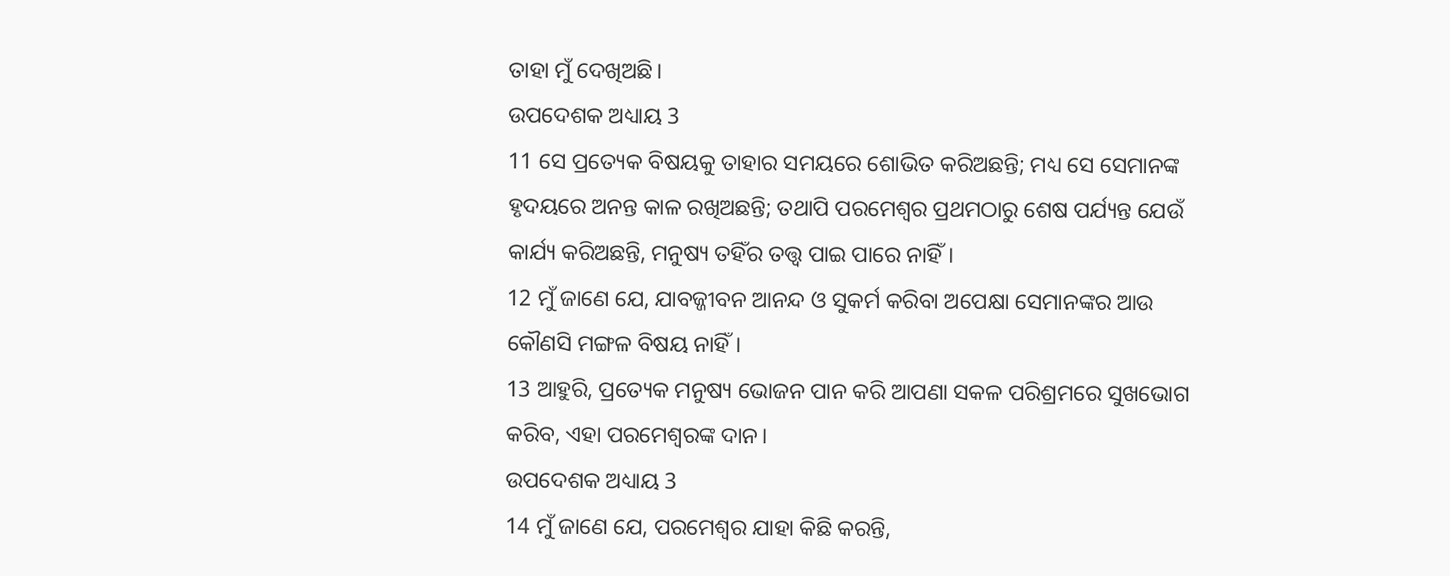ତାହା ମୁଁ ଦେଖିଅଛି।
ଉପଦେଶକ ଅଧ୍ୟାୟ 3
11 ସେ ପ୍ରତ୍ୟେକ ବିଷୟକୁ ତାହାର ସମୟରେ ଶୋଭିତ କରିଅଛନ୍ତି; ମଧ୍ୟ ସେ ସେମାନଙ୍କ ହୃଦୟରେ ଅନନ୍ତ କାଳ ରଖିଅଛନ୍ତି; ତଥାପି ପରମେଶ୍ୱର ପ୍ରଥମଠାରୁ ଶେଷ ପର୍ଯ୍ୟନ୍ତ ଯେଉଁ କାର୍ଯ୍ୟ କରିଅଛନ୍ତି, ମନୁଷ୍ୟ ତହିଁର ତତ୍ତ୍ୱ ପାଇ ପାରେ ନାହିଁ।
12 ମୁଁ ଜାଣେ ଯେ, ଯାବଜ୍ଜୀବନ ଆନନ୍ଦ ଓ ସୁକର୍ମ କରିବା ଅପେକ୍ଷା ସେମାନଙ୍କର ଆଉ କୌଣସି ମଙ୍ଗଳ ବିଷୟ ନାହିଁ।
13 ଆହୁରି, ପ୍ରତ୍ୟେକ ମନୁଷ୍ୟ ଭୋଜନ ପାନ କରି ଆପଣା ସକଳ ପରିଶ୍ରମରେ ସୁଖଭୋଗ କରିବ, ଏହା ପରମେଶ୍ୱରଙ୍କ ଦାନ।
ଉପଦେଶକ ଅଧ୍ୟାୟ 3
14 ମୁଁ ଜାଣେ ଯେ, ପରମେଶ୍ୱର ଯାହା କିଛି କରନ୍ତି,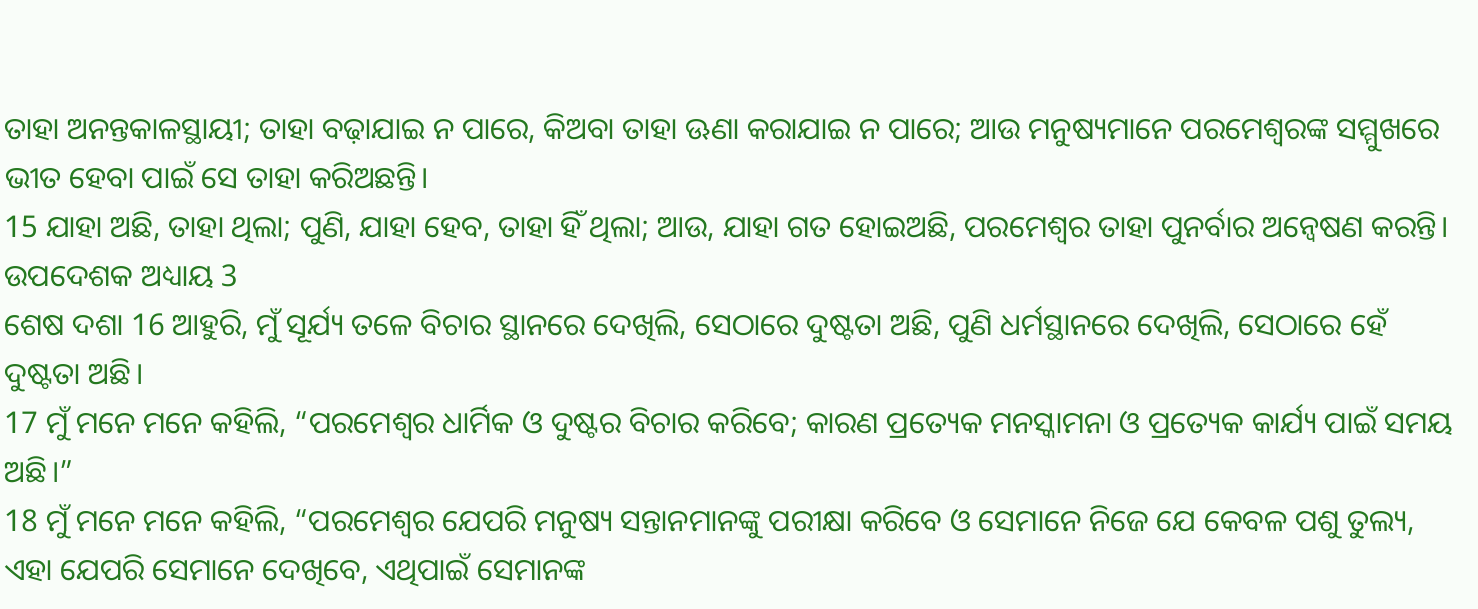ତାହା ଅନନ୍ତକାଳସ୍ଥାୟୀ; ତାହା ବଢ଼ାଯାଇ ନ ପାରେ, କିଅବା ତାହା ଊଣା କରାଯାଇ ନ ପାରେ; ଆଉ ମନୁଷ୍ୟମାନେ ପରମେଶ୍ୱରଙ୍କ ସମ୍ମୁଖରେ ଭୀତ ହେବା ପାଇଁ ସେ ତାହା କରିଅଛନ୍ତି।
15 ଯାହା ଅଛି, ତାହା ଥିଲା; ପୁଣି, ଯାହା ହେବ, ତାହା ହିଁ ଥିଲା; ଆଉ, ଯାହା ଗତ ହୋଇଅଛି, ପରମେଶ୍ୱର ତାହା ପୁନର୍ବାର ଅନ୍ଵେଷଣ କରନ୍ତି।
ଉପଦେଶକ ଅଧ୍ୟାୟ 3
ଶେଷ ଦଶା 16 ଆହୁରି, ମୁଁ ସୂର୍ଯ୍ୟ ତଳେ ବିଚାର ସ୍ଥାନରେ ଦେଖିଲି, ସେଠାରେ ଦୁଷ୍ଟତା ଅଛି, ପୁଣି ଧର୍ମସ୍ଥାନରେ ଦେଖିଲି, ସେଠାରେ ହେଁ ଦୁଷ୍ଟତା ଅଛି।
17 ମୁଁ ମନେ ମନେ କହିଲି, “ପରମେଶ୍ୱର ଧାର୍ମିକ ଓ ଦୁଷ୍ଟର ବିଚାର କରିବେ; କାରଣ ପ୍ରତ୍ୟେକ ମନସ୍କାମନା ଓ ପ୍ରତ୍ୟେକ କାର୍ଯ୍ୟ ପାଇଁ ସମୟ ଅଛି।”
18 ମୁଁ ମନେ ମନେ କହିଲି, “ପରମେଶ୍ୱର ଯେପରି ମନୁଷ୍ୟ ସନ୍ତାନମାନଙ୍କୁ ପରୀକ୍ଷା କରିବେ ଓ ସେମାନେ ନିଜେ ଯେ କେବଳ ପଶୁ ତୁଲ୍ୟ, ଏହା ଯେପରି ସେମାନେ ଦେଖିବେ, ଏଥିପାଇଁ ସେମାନଙ୍କ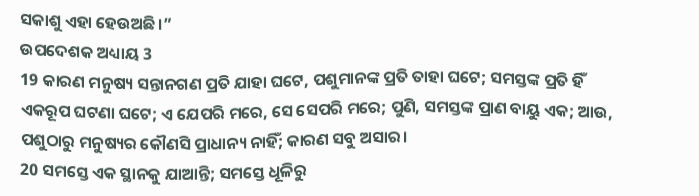ସକାଶୁ ଏହା ହେଉଅଛି।”
ଉପଦେଶକ ଅଧ୍ୟାୟ 3
19 କାରଣ ମନୁଷ୍ୟ ସନ୍ତାନଗଣ ପ୍ରତି ଯାହା ଘଟେ, ପଶୁମାନଙ୍କ ପ୍ରତି ତାହା ଘଟେ; ସମସ୍ତଙ୍କ ପ୍ରତି ହିଁ ଏକରୂପ ଘଟଣା ଘଟେ; ଏ ଯେପରି ମରେ, ସେ ସେପରି ମରେ; ପୁଣି, ସମସ୍ତଙ୍କ ପ୍ରାଣ ବାୟୁ ଏକ; ଆଉ, ପଶୁଠାରୁ ମନୁଷ୍ୟର କୌଣସି ପ୍ରାଧାନ୍ୟ ନାହିଁ; କାରଣ ସବୁ ଅସାର।
20 ସମସ୍ତେ ଏକ ସ୍ଥାନକୁ ଯାଆନ୍ତି; ସମସ୍ତେ ଧୂଳିରୁ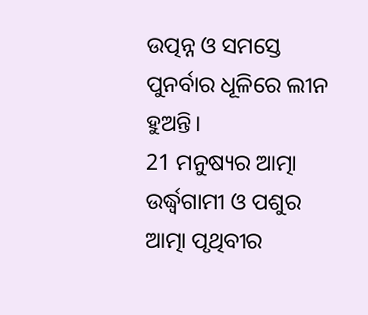ଉତ୍ପନ୍ନ ଓ ସମସ୍ତେ ପୁନର୍ବାର ଧୂଳିରେ ଲୀନ ହୁଅନ୍ତି।
21 ମନୁଷ୍ୟର ଆତ୍ମା ଉର୍ଦ୍ଧ୍ୱଗାମୀ ଓ ପଶୁର ଆତ୍ମା ପୃଥିବୀର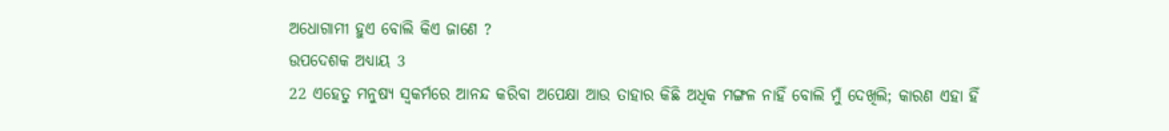ଅଧୋଗାମୀ ହୁଏ ବୋଲି କିଏ ଜାଣେ ?
ଉପଦେଶକ ଅଧ୍ୟାୟ 3
22 ଏହେତୁ ମନୁଷ୍ୟ ସ୍ୱକର୍ମରେ ଆନନ୍ଦ କରିବା ଅପେକ୍ଷା ଆଉ ତାହାର କିଛି ଅଧିକ ମଙ୍ଗଳ ନାହିଁ ବୋଲି ମୁଁ ଦେଖିଲି; କାରଣ ଏହା ହିଁ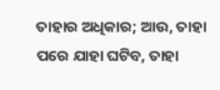ତାହାର ଅଧିକାର; ଆଉ, ତାହା ପରେ ଯାହା ଘଟିବ, ତାହା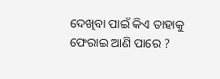ଦେଖିବା ପାଇଁ କିଏ ତାହାକୁ ଫେରାଇ ଆଣି ପାରେ ?